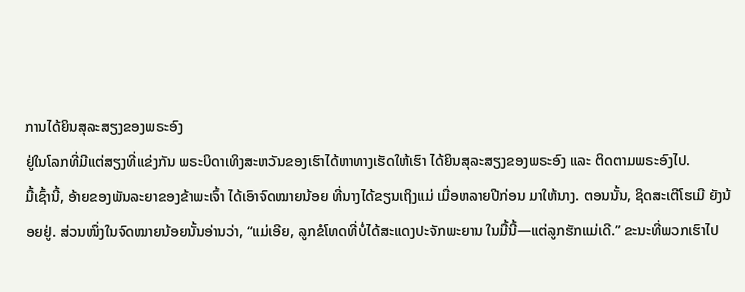ການໄດ້ຍິນສຸລະສຽງຂອງພຣະອົງ
ຢູ່ໃນໂລກທີ່ມີແຕ່ສຽງທີ່ແຂ່ງກັນ ພຣະບິດາເທິງສະຫວັນຂອງເຮົາໄດ້ຫາທາງເຮັດໃຫ້ເຮົາ ໄດ້ຍິນສຸລະສຽງຂອງພຣະອົງ ແລະ ຕິດຕາມພຣະອົງໄປ.
ມື້ເຊົ້ານີ້, ອ້າຍຂອງພັນລະຍາຂອງຂ້າພະເຈົ້າ ໄດ້ເອົາຈົດໝາຍນ້ອຍ ທີ່ນາງໄດ້ຂຽນເຖິງແມ່ ເມື່ອຫລາຍປີກ່ອນ ມາໃຫ້ນາງ. ຕອນນັ້ນ, ຊິດສະເຕີໂຮເມີ ຍັງນ້ອຍຢູ່. ສ່ວນໜຶ່ງໃນຈົດໝາຍນ້ອຍນັ້ນອ່ານວ່າ, “ແມ່ເອີຍ, ລູກຂໍໂທດທີ່ບໍ່ໄດ້ສະແດງປະຈັກພະຍານ ໃນມື້ນີ້—ແຕ່ລູກຮັກແມ່ເດີ.” ຂະນະທີ່ພວກເຮົາໄປ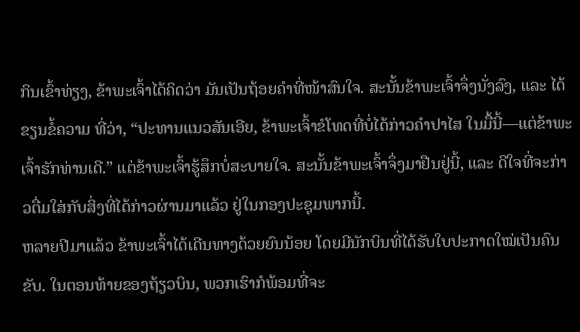ກິນເຂົ້າທ່ຽງ, ຂ້າພະເຈົ້າໄດ້ຄິດວ່າ ມັນເປັນຖ້ອຍຄຳທີ່ໜ້າສົນໃຈ. ສະນັ້ນຂ້າພະເຈົ້າຈຶ່ງນັ່ງລົງ, ແລະ ໄດ້ຂຽນຂໍ້ຄວາມ ທີ່ວ່າ, “ປະທານແນວສັນເອີຍ, ຂ້າພະເຈົ້າຂໍໂທດທີ່ບໍ່ໄດ້ກ່າວຄຳປາໄສ ໃນມື້ນີ້—ແຕ່ຂ້າພະເຈົ້າຮັກທ່ານເດີ.” ແຕ່ຂ້າພະເຈົ້າຮູ້ສຶກບໍ່ສະບາຍໃຈ. ສະນັ້ນຂ້າພະເຈົ້າຈຶ່ງມາຢືນຢູ່ນີ້, ແລະ ດີໃຈທີ່ຈະກ່າວຕື່ມໃສ່ກັບສິ່ງທີ່ໄດ້ກ່າວຜ່ານມາແລ້ວ ຢູ່ໃນກອງປະຊຸມພາກນີ້.
ຫລາຍປີມາແລ້ວ ຂ້າພະເຈົ້າໄດ້ເດີນທາງດ້ວຍຍົນນ້ອຍ ໂດຍມີນັກບິນທີ່ໄດ້ຮັບໃບປະກາດໃໝ່ເປັນຄົນຂັບ. ໃນຕອນທ້າຍຂອງຖ້ຽວບິນ, ພວກເຮົາກໍພ້ອມທີ່ຈະ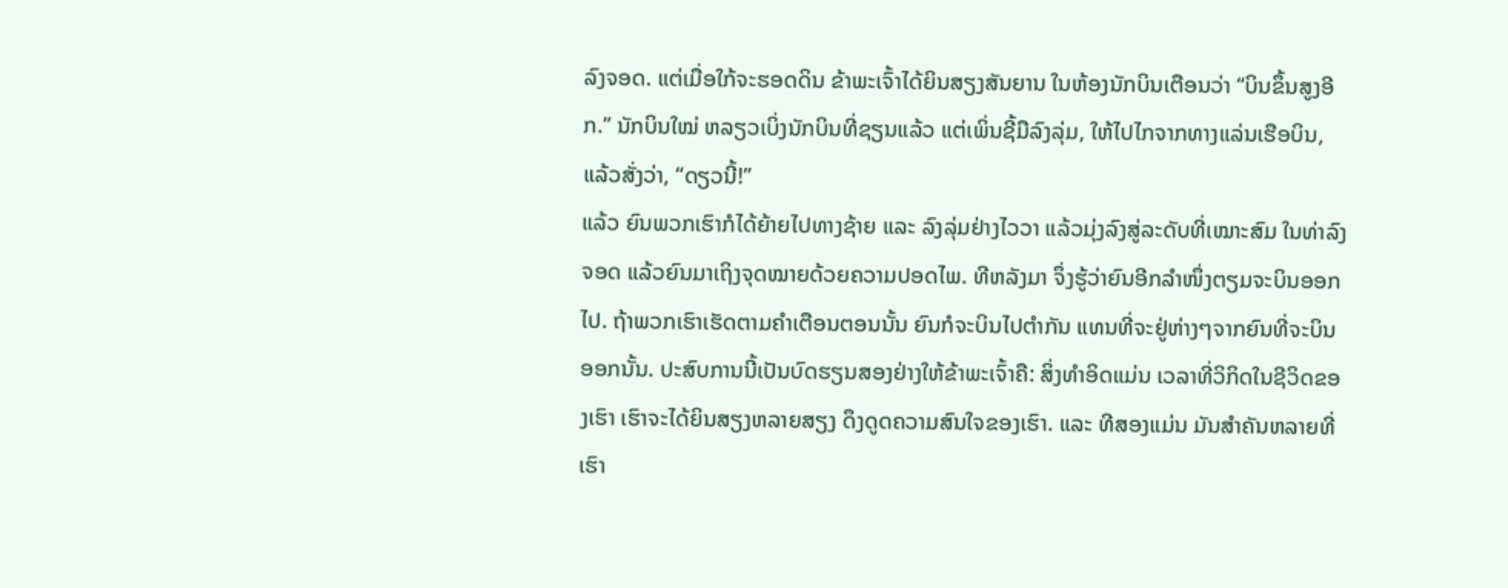ລົງຈອດ. ແຕ່ເມື່ອໃກ້ຈະຮອດດິນ ຂ້າພະເຈົ້າໄດ້ຍິນສຽງສັນຍານ ໃນຫ້ອງນັກບິນເຕືອນວ່າ “ບິນຂຶ້ນສູງອີກ.” ນັກບິນໃໝ່ ຫລຽວເບິ່ງນັກບິນທີ່ຊຽນແລ້ວ ແຕ່ເພິ່ນຊີ້ມືລົງລຸ່ມ, ໃຫ້ໄປໄກຈາກທາງແລ່ນເຮືອບິນ, ແລ້ວສັ່ງວ່າ, “ດຽວນີ້!”
ແລ້ວ ຍົນພວກເຮົາກໍໄດ້ຍ້າຍໄປທາງຊ້າຍ ແລະ ລົງລຸ່ມຢ່າງໄວວາ ແລ້ວມຸ່ງລົງສູ່ລະດັບທີ່ເໝາະສົມ ໃນທ່າລົງຈອດ ແລ້ວຍົນມາເຖິງຈຸດໝາຍດ້ວຍຄວາມປອດໄພ. ທີຫລັງມາ ຈຶ່ງຮູ້ວ່າຍົນອີກລຳໜຶ່ງຕຽມຈະບິນອອກໄປ. ຖ້າພວກເຮົາເຮັດຕາມຄຳເຕືອນຕອນນັ້ນ ຍົນກໍຈະບິນໄປຕຳກັນ ແທນທີ່ຈະຢູ່ຫ່າງໆຈາກຍົນທີ່ຈະບິນອອກນັ້ນ. ປະສົບການນີ້ເປັນບົດຮຽນສອງຢ່າງໃຫ້ຂ້າພະເຈົ້າຄື: ສິ່ງທຳອິດແມ່ນ ເວລາທີ່ວິກິດໃນຊີວິດຂອງເຮົາ ເຮົາຈະໄດ້ຍິນສຽງຫລາຍສຽງ ດຶງດູດຄວາມສົນໃຈຂອງເຮົາ. ແລະ ທີສອງແມ່ນ ມັນສຳຄັນຫລາຍທີ່ເຮົາ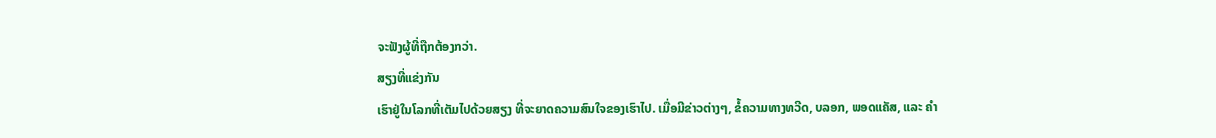ຈະຟັງຜູ້ທີ່ຖືກຕ້ອງກວ່າ.
ສຽງທີ່ແຂ່ງກັນ
ເຮົາຢູ່ໃນໂລກທີ່ເຕັມໄປດ້ວຍສຽງ ທີ່ຈະຍາດຄວາມສົນໃຈຂອງເຮົາໄປ. ເມື່ອມີຂ່າວຕ່າງໆ, ຂໍ້ຄວາມທາງທວີດ, ບລອກ, ພອດແຄັສ, ແລະ ຄຳ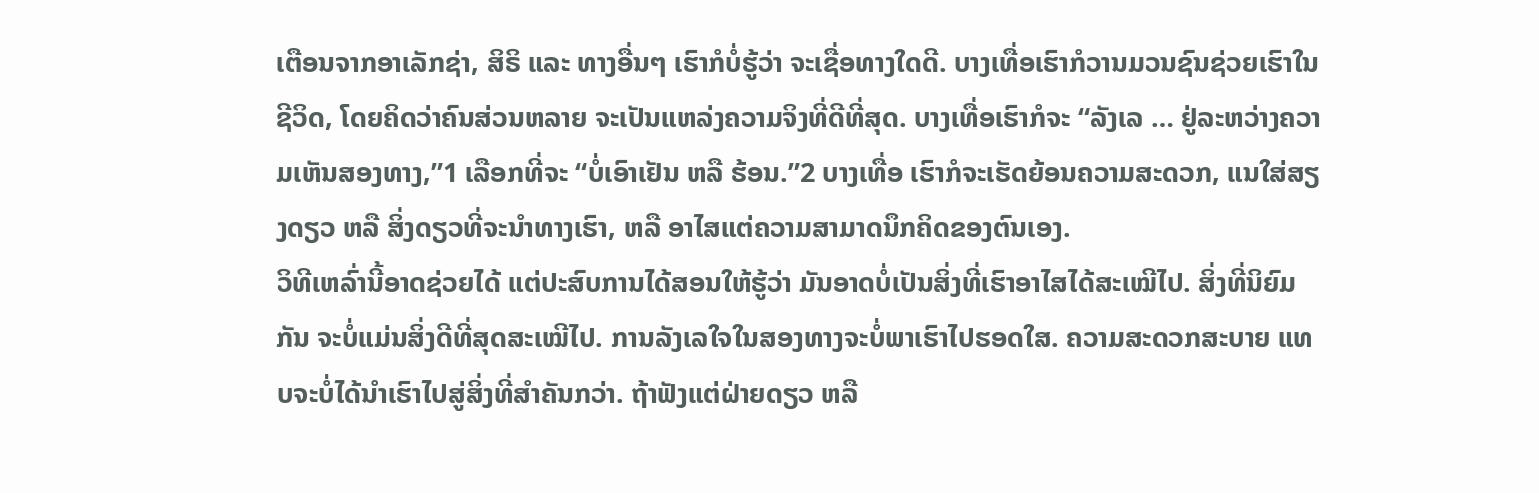ເຕືອນຈາກອາເລັກຊ່າ, ສິຣິ ແລະ ທາງອື່ນໆ ເຮົາກໍບໍ່ຮູ້ວ່າ ຈະເຊື່ອທາງໃດດີ. ບາງເທື່ອເຮົາກໍວານມວນຊົນຊ່ວຍເຮົາໃນຊີວິດ, ໂດຍຄິດວ່າຄົນສ່ວນຫລາຍ ຈະເປັນແຫລ່ງຄວາມຈິງທີ່ດີທີ່ສຸດ. ບາງເທື່ອເຮົາກໍຈະ “ລັງເລ … ຢູ່ລະຫວ່າງຄວາມເຫັນສອງທາງ,”1 ເລືອກທີ່ຈະ “ບໍ່ເອົາເຢັນ ຫລື ຮ້ອນ.”2 ບາງເທື່ອ ເຮົາກໍຈະເຮັດຍ້ອນຄວາມສະດວກ, ແນໃສ່ສຽງດຽວ ຫລື ສິ່ງດຽວທີ່ຈະນຳທາງເຮົາ, ຫລື ອາໄສແຕ່ຄວາມສາມາດນຶກຄິດຂອງຕົນເອງ.
ວິທີເຫລົ່ານີ້ອາດຊ່ວຍໄດ້ ແຕ່ປະສົບການໄດ້ສອນໃຫ້ຮູ້ວ່າ ມັນອາດບໍ່ເປັນສິ່ງທີ່ເຮົາອາໄສໄດ້ສະເໝີໄປ. ສິ່ງທີ່ນິຍົມກັນ ຈະບໍ່ແມ່ນສິ່ງດີທີ່ສຸດສະເໝີໄປ. ການລັງເລໃຈໃນສອງທາງຈະບໍ່ພາເຮົາໄປຮອດໃສ. ຄວາມສະດວກສະບາຍ ແທບຈະບໍ່ໄດ້ນຳເຮົາໄປສູ່ສິ່ງທີ່ສຳຄັນກວ່າ. ຖ້າຟັງແຕ່ຝ່າຍດຽວ ຫລື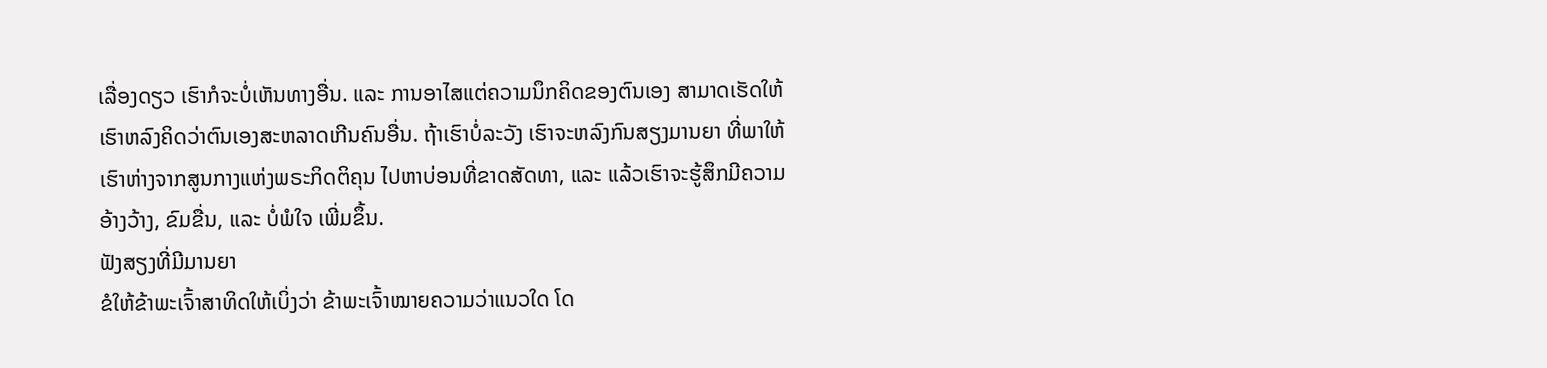ເລື່ອງດຽວ ເຮົາກໍຈະບໍ່ເຫັນທາງອື່ນ. ແລະ ການອາໄສແຕ່ຄວາມນຶກຄິດຂອງຕົນເອງ ສາມາດເຮັດໃຫ້ເຮົາຫລົງຄິດວ່າຕົນເອງສະຫລາດເກີນຄົນອື່ນ. ຖ້າເຮົາບໍ່ລະວັງ ເຮົາຈະຫລົງກົນສຽງມານຍາ ທີ່ພາໃຫ້ເຮົາຫ່າງຈາກສູນກາງແຫ່ງພຣະກິດຕິຄຸນ ໄປຫາບ່ອນທີ່ຂາດສັດທາ, ແລະ ແລ້ວເຮົາຈະຮູ້ສຶກມີຄວາມອ້າງວ້າງ, ຂົມຂື່ນ, ແລະ ບໍ່ພໍໃຈ ເພີ່ມຂຶ້ນ.
ຟັງສຽງທີ່ມີມານຍາ
ຂໍໃຫ້ຂ້າພະເຈົ້າສາທິດໃຫ້ເບິ່ງວ່າ ຂ້າພະເຈົ້າໝາຍຄວາມວ່າແນວໃດ ໂດ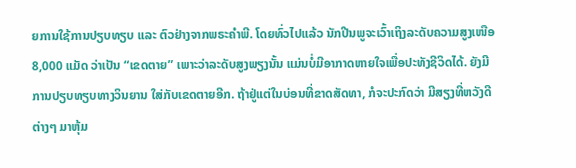ຍການໃຊ້ການປຽບທຽບ ແລະ ຕົວຢ່າງຈາກພຣະຄຳພີ. ໂດຍທົ່ວໄປແລ້ວ ນັກປີນພູຈະເວົ້າເຖິງລະດັບຄວາມສູງເໜືອ 8,000 ແມັດ ວ່າເປັນ “ເຂດຕາຍ” ເພາະວ່າລະດັບສູງພຽງນັ້ນ ແມ່ນບໍ່ມີອາກາດຫາຍໃຈເພື່ອປະທັງຊີວິດໄດ້. ຍັງມີການປຽບທຽບທາງວິນຍານ ໃສ່ກັບເຂດຕາຍອີກ. ຖ້າຢູ່ແຕ່ໃນບ່ອນທີ່ຂາດສັດທາ, ກໍຈະປະກົດວ່າ ມີສຽງທີ່ຫວັງດີຕ່າງໆ ມາຫຸ້ມ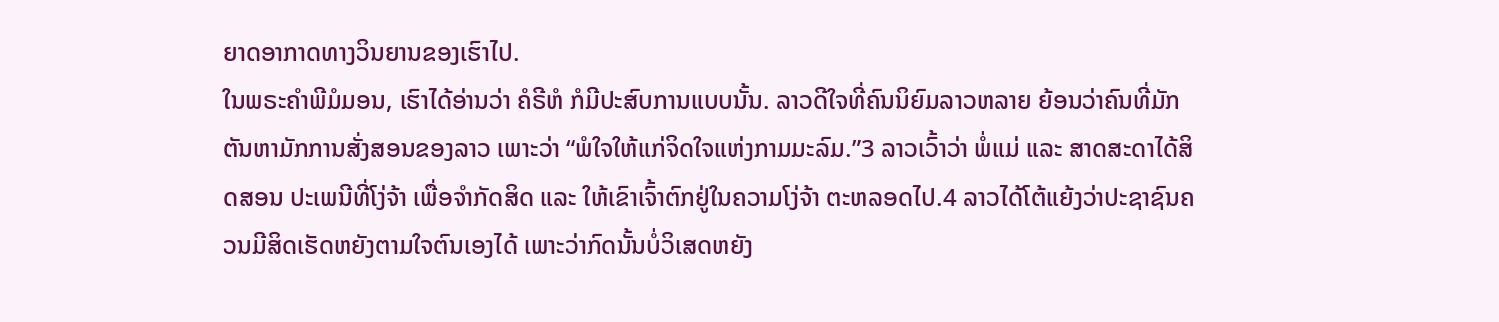ຍາດອາກາດທາງວິນຍານຂອງເຮົາໄປ.
ໃນພຣະຄຳພີມໍມອນ, ເຮົາໄດ້ອ່ານວ່າ ຄໍຣີຫໍ ກໍມີປະສົບການແບບນັ້ນ. ລາວດີໃຈທີ່ຄົນນິຍົມລາວຫລາຍ ຍ້ອນວ່າຄົນທີ່ມັກຕັນຫາມັກການສັ່ງສອນຂອງລາວ ເພາະວ່າ “ພໍໃຈໃຫ້ແກ່ຈິດໃຈແຫ່ງກາມມະລົມ.”3 ລາວເວົ້າວ່າ ພໍ່ແມ່ ແລະ ສາດສະດາໄດ້ສິດສອນ ປະເພນີທີ່ໂງ່ຈ້າ ເພື່ອຈຳກັດສິດ ແລະ ໃຫ້ເຂົາເຈົ້າຕົກຢູ່ໃນຄວາມໂງ່ຈ້າ ຕະຫລອດໄປ.4 ລາວໄດ້ໂຕ້ແຍ້ງວ່າປະຊາຊົນຄວນມີສິດເຮັດຫຍັງຕາມໃຈຕົນເອງໄດ້ ເພາະວ່າກົດນັ້ນບໍ່ວິເສດຫຍັງ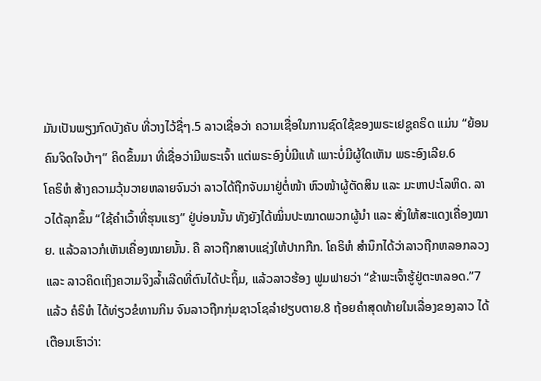ມັນເປັນພຽງກົດບັງຄັບ ທີ່ວາງໄວ້ຊື່ໆ.5 ລາວເຊື່ອວ່າ ຄວາມເຊື່ອໃນການຊົດໃຊ້ຂອງພຣະເຢຊູຄຣິດ ແມ່ນ “ຍ້ອນຄົນຈິດໃຈບ້າໆ” ຄິດຂຶ້ນມາ ທີ່ເຊື່ອວ່າມີພຣະເຈົ້າ ແຕ່ພຣະອົງບໍ່ມີແທ້ ເພາະບໍ່ມີຜູ້ໃດເຫັນ ພຣະອົງເລີຍ.6
ໂຄຣິຫໍ ສ້າງຄວາມວຸ້ນວາຍຫລາຍຈົນວ່າ ລາວໄດ້ຖືກຈັບມາຢູ່ຕໍ່ໜ້າ ຫົວໜ້າຜູ້ຕັດສິນ ແລະ ມະຫາປະໂລຫິດ. ລາວໄດ້ລຸກຂຶ້ນ “ໃຊ້ຄຳເວົ້າທີ່ຮຸນແຮງ” ຢູ່ບ່ອນນັ້ນ ທັງຍັງໄດ້ໝິ່ນປະໝາດພວກຜູ້ນຳ ແລະ ສັ່ງໃຫ້ສະແດງເຄື່ອງໝາຍ. ແລ້ວລາວກໍເຫັນເຄື່ອງໝາຍນັ້ນ. ຄື ລາວຖືກສາບແຊ່ງໃຫ້ປາກກືກ. ໂຄຣິຫໍ ສຳນຶກໄດ້ວ່າລາວຖືກຫລອກລວງ ແລະ ລາວຄິດເຖິງຄວາມຈິງລ້ຳເລີດທີ່ຕົນໄດ້ປະຖິ້ມ, ແລ້ວລາວຮ້ອງ ຟູມຟາຍວ່າ “ຂ້າພະເຈົ້າຮູ້ຢູ່ຕະຫລອດ.”7
ແລ້ວ ຄໍຣິຫໍ ໄດ້ທ່ຽວຂໍທານກິນ ຈົນລາວຖືກກຸ່ມຊາວໂຊລຳຢຽບຕາຍ.8 ຖ້ອຍຄຳສຸດທ້າຍໃນເລື່ອງຂອງລາວ ໄດ້ເຕືອນເຮົາວ່າ: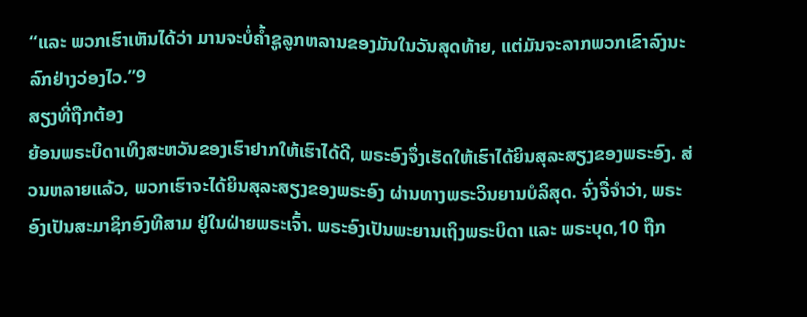“ແລະ ພວກເຮົາເຫັນໄດ້ວ່າ ມານຈະບໍ່ຄ້ຳຊູລູກຫລານຂອງມັນໃນວັນສຸດທ້າຍ, ແຕ່ມັນຈະລາກພວກເຂົາລົງນະລົກຢ່າງວ່ອງໄວ.”9
ສຽງທີ່ຖືກຕ້ອງ
ຍ້ອນພຣະບິດາເທິງສະຫວັນຂອງເຮົາຢາກໃຫ້ເຮົາໄດ້ດີ, ພຣະອົງຈຶ່ງເຮັດໃຫ້ເຮົາໄດ້ຍິນສຸລະສຽງຂອງພຣະອົງ. ສ່ວນຫລາຍແລ້ວ, ພວກເຮົາຈະໄດ້ຍິນສຸລະສຽງຂອງພຣະອົງ ຜ່ານທາງພຣະວິນຍານບໍລິສຸດ. ຈົ່ງຈື່ຈຳວ່າ, ພຣະອົງເປັນສະມາຊິກອົງທີສາມ ຢູ່ໃນຝ່າຍພຣະເຈົ້າ. ພຣະອົງເປັນພະຍານເຖິງພຣະບິດາ ແລະ ພຣະບຸດ,10 ຖືກ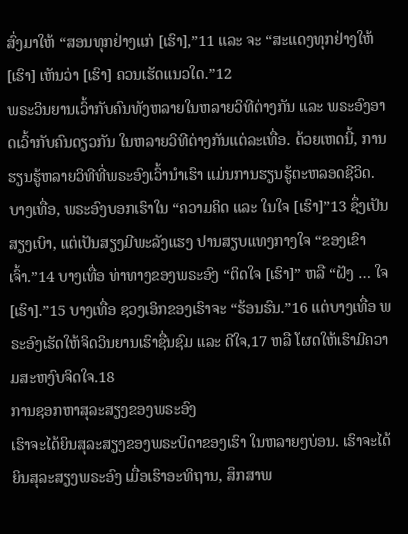ສົ່ງມາໃຫ້ “ສອນທຸກຢ່າງແກ່ [ເຮົາ],”11 ແລະ ຈະ “ສະແດງທຸກຢ່າງໃຫ້ [ເຮົາ] ເຫັນວ່າ [ເຮົາ] ຄວນເຮັດແນວໃດ.”12
ພຣະວິນຍານເວົ້າກັບຄົນທັງຫລາຍໃນຫລາຍວິທີຕ່າງກັນ ແລະ ພຣະອົງອາດເວົ້າກັບຄົນດຽວກັນ ໃນຫລາຍວິທີຕ່າງກັນແຕ່ລະເທື່ອ. ດ້ວຍເຫດນີ້, ການຮຽນຮູ້ຫລາຍວິທີທີ່ພຣະອົງເວົ້ານຳເຮົາ ແມ່ນການຮຽນຮູ້ຕະຫລອດຊີວິດ. ບາງເທື່ອ, ພຣະອົງບອກເຮົາໃນ “ຄວາມຄິດ ແລະ ໃນໃຈ [ເຮົາ]”13 ຊຶ່ງເປັນສຽງເບົາ, ແຕ່ເປັນສຽງມີພະລັງແຮງ ປານສຽບແທງກາງໃຈ “ຂອງເຂົາເຈົ້າ.”14 ບາງເທື່ອ ທ່າທາງຂອງພຣະອົງ “ຕິດໃຈ [ເຮົາ]” ຫລື “ຝັງ … ໃຈ [ເຮົາ].”15 ບາງເທື່ອ ຊວງເອິກຂອງເຮົາຈະ “ຮ້ອນຮົນ.”16 ແຕ່ບາງເທື່ອ ພຣະອົງເຮັດໃຫ້ຈິດວິນຍານເຮົາຊື່ນຊົມ ແລະ ດີໃຈ,17 ຫລື ໂຜດໃຫ້ເຮົາມີຄວາມສະຫງົບຈິດໃຈ.18
ການຊອກຫາສຸລະສຽງຂອງພຣະອົງ
ເຮົາຈະໄດ້ຍິນສຸລະສຽງຂອງພຣະບິດາຂອງເຮົາ ໃນຫລາຍໆບ່ອນ. ເຮົາຈະໄດ້ຍິນສຸລະສຽງພຣະອົງ ເມື່ອເຮົາອະທິຖານ, ສຶກສາພ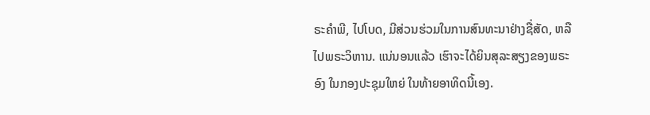ຣະຄຳພີ, ໄປໂບດ, ມີສ່ວນຮ່ວມໃນການສົນທະນາຢ່າງຊື່ສັດ, ຫລື ໄປພຣະວິຫານ. ແນ່ນອນແລ້ວ ເຮົາຈະໄດ້ຍິນສຸລະສຽງຂອງພຣະອົງ ໃນກອງປະຊຸມໃຫຍ່ ໃນທ້າຍອາທິດນີ້ເອງ.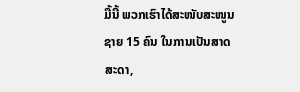ມື້ນີ້ ພວກເຮົາໄດ້ສະໜັບສະໜູນຊາຍ 15 ຄົນ ໃນການເປັນສາດສະດາ,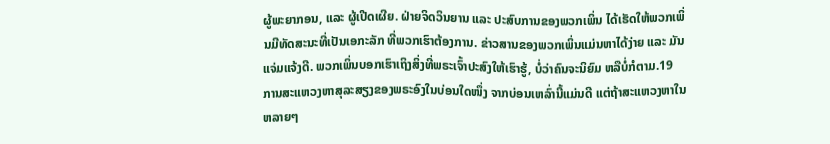ຜູ້ພະຍາກອນ, ແລະ ຜູ້ເປີດເຜີຍ. ຝ່າຍຈິດວິນຍານ ແລະ ປະສົບການຂອງພວກເພິ່ນ ໄດ້ເຮັດໃຫ້ພວກເພິ່ນມີທັດສະນະທີ່ເປັນເອກະລັກ ທີ່ພວກເຮົາຕ້ອງການ. ຂ່າວສານຂອງພວກເພິ່ນແມ່ນຫາໄດ້ງ່າຍ ແລະ ມັນແຈ່ມແຈ້ງດີ. ພວກເພິ່ນບອກເຮົາເຖິງສິ່ງທີ່ພຣະເຈົ້າປະສົງໃຫ້ເຮົາຮູ້, ບໍ່ວ່າຄົນຈະນິຍົມ ຫລືບໍ່ກໍຕາມ.19
ການສະແຫວງຫາສຸລະສຽງຂອງພຣະອົງໃນບ່ອນໃດໜຶ່ງ ຈາກບ່ອນເຫລົ່ານີ້ແມ່ນດີ ແຕ່ຖ້າສະແຫວງຫາໃນຫລາຍໆ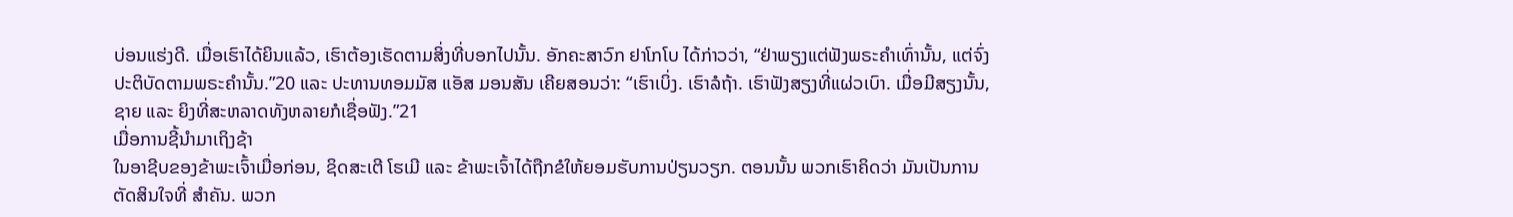ບ່ອນແຮ່ງດີ. ເມື່ອເຮົາໄດ້ຍິນແລ້ວ, ເຮົາຕ້ອງເຮັດຕາມສິ່ງທີ່ບອກໄປນັ້ນ. ອັກຄະສາວົກ ຢາໂກໂບ ໄດ້ກ່າວວ່າ, “ຢ່າພຽງແຕ່ຟັງພຣະຄຳເທົ່ານັ້ນ, ແຕ່ຈົ່ງປະຕິບັດຕາມພຣະຄຳນັ້ນ.”20 ແລະ ປະທານທອມມັສ ແອັສ ມອນສັນ ເຄີຍສອນວ່າ: “ເຮົາເບິ່ງ. ເຮົາລໍຖ້າ. ເຮົາຟັງສຽງທີ່ແຜ່ວເບົາ. ເມື່ອມີສຽງນັ້ນ, ຊາຍ ແລະ ຍິງທີ່ສະຫລາດທັງຫລາຍກໍເຊື່ອຟັງ.”21
ເມື່ອການຊີ້ນຳມາເຖິງຊ້າ
ໃນອາຊີບຂອງຂ້າພະເຈົ້າເມື່ອກ່ອນ, ຊິດສະເຕີ ໂຮເມີ ແລະ ຂ້າພະເຈົ້າໄດ້ຖືກຂໍໃຫ້ຍອມຮັບການປ່ຽນວຽກ. ຕອນນັ້ນ ພວກເຮົາຄິດວ່າ ມັນເປັນການຕັດສິນໃຈທີ່ ສຳຄັນ. ພວກ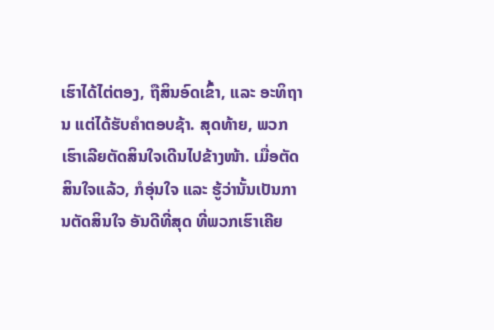ເຮົາໄດ້ໄຕ່ຕອງ, ຖືສິນອົດເຂົ້າ, ແລະ ອະທິຖານ ແຕ່ໄດ້ຮັບຄຳຕອບຊ້າ. ສຸດທ້າຍ, ພວກເຮົາເລີຍຕັດສິນໃຈເດີນໄປຂ້າງໜ້າ. ເມື່ອຕັດສິນໃຈແລ້ວ, ກໍອຸ່ນໃຈ ແລະ ຮູ້ວ່ານັ້ນເປັນການຕັດສິນໃຈ ອັນດີທີ່ສຸດ ທີ່ພວກເຮົາເຄີຍ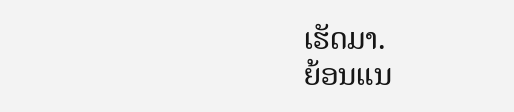ເຮັດມາ.
ຍ້ອນແນ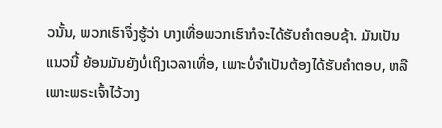ວນັ້ນ, ພວກເຮົາຈຶ່ງຮູ້ວ່າ ບາງເທື່ອພວກເຮົາກໍຈະໄດ້ຮັບຄຳຕອບຊ້າ. ມັນເປັນແນວນີ້ ຍ້ອນມັນຍັງບໍ່ເຖິງເວລາເທື່ອ, ເພາະບໍ່ຈຳເປັນຕ້ອງໄດ້ຮັບຄຳຕອບ, ຫລື ເພາະພຣະເຈົ້າໄວ້ວາງ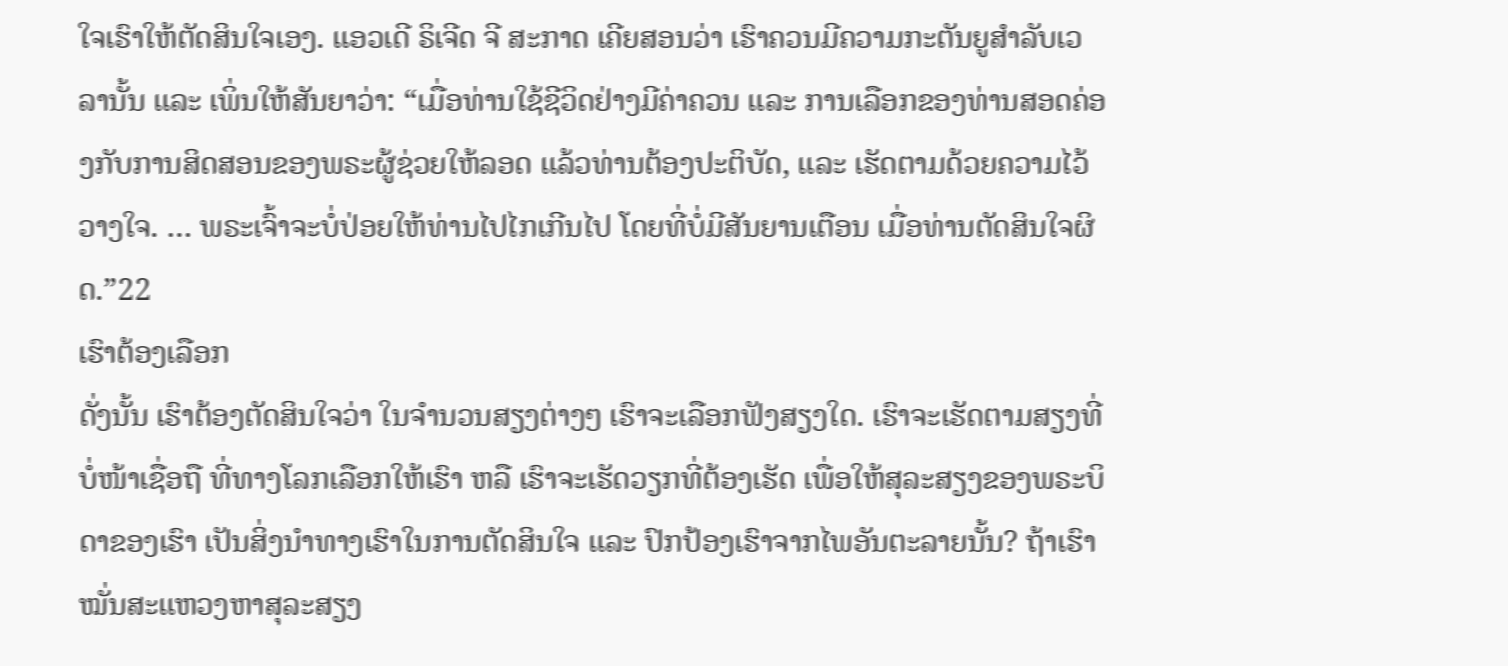ໃຈເຮົາໃຫ້ຕັດສິນໃຈເອງ. ແອວເດີ ຣິເຈີດ ຈີ ສະກາດ ເຄີຍສອນວ່າ ເຮົາຄວນມີຄວາມກະຕັນຍູສຳລັບເວລານັ້ນ ແລະ ເພິ່ນໃຫ້ສັນຍາວ່າ: “ເມື່ອທ່ານໃຊ້ຊີວິດຢ່າງມີຄ່າຄວນ ແລະ ການເລືອກຂອງທ່ານສອດຄ່ອງກັບການສິດສອນຂອງພຣະຜູ້ຊ່ວຍໃຫ້ລອດ ແລ້ວທ່ານຕ້ອງປະຕິບັດ, ແລະ ເຮັດຕາມດ້ວຍຄວາມໄວ້ວາງໃຈ. … ພຣະເຈົ້າຈະບໍ່ປ່ອຍໃຫ້ທ່ານໄປໄກເກີນໄປ ໂດຍທີ່ບໍ່ມີສັນຍານເຕືອນ ເມື່ອທ່ານຕັດສິນໃຈຜິດ.”22
ເຮົາຕ້ອງເລືອກ
ດັ່ງນັ້ນ ເຮົາຕ້ອງຕັດສິນໃຈວ່າ ໃນຈຳນວນສຽງຕ່າງໆ ເຮົາຈະເລືອກຟັງສຽງໃດ. ເຮົາຈະເຮັດຕາມສຽງທີ່ບໍ່ໜ້າເຊື່ອຖື ທີ່ທາງໂລກເລືອກໃຫ້ເຮົາ ຫລື ເຮົາຈະເຮັດວຽກທີ່ຕ້ອງເຮັດ ເພື່ອໃຫ້ສຸລະສຽງຂອງພຣະບິດາຂອງເຮົາ ເປັນສິ່ງນຳທາງເຮົາໃນການຕັດສິນໃຈ ແລະ ປົກປ້ອງເຮົາຈາກໄພອັນຕະລາຍນັ້ນ? ຖ້າເຮົາໝັ່ນສະແຫວງຫາສຸລະສຽງ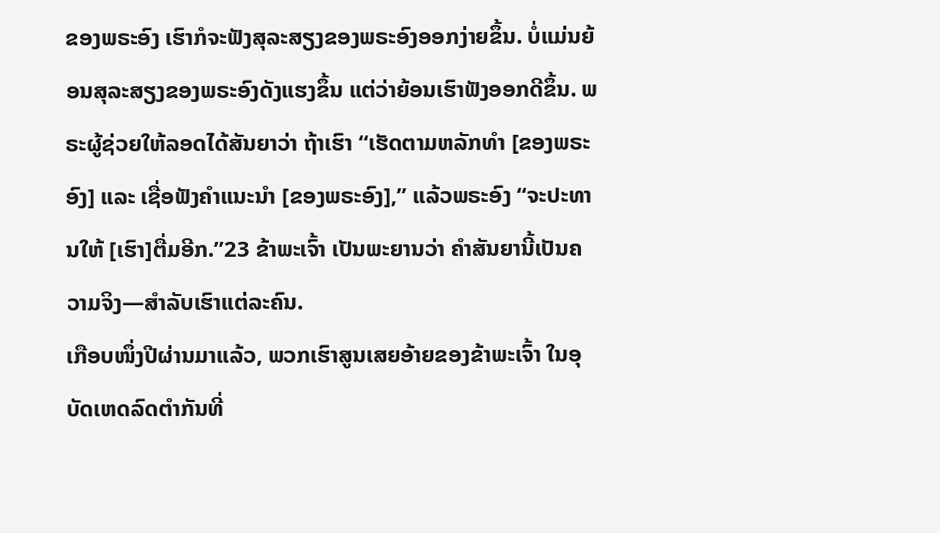ຂອງພຣະອົງ ເຮົາກໍຈະຟັງສຸລະສຽງຂອງພຣະອົງອອກງ່າຍຂຶ້ນ. ບໍ່ແມ່ນຍ້ອນສຸລະສຽງຂອງພຣະອົງດັງແຮງຂຶ້ນ ແຕ່ວ່າຍ້ອນເຮົາຟັງອອກດີຂຶ້ນ. ພຣະຜູ້ຊ່ວຍໃຫ້ລອດໄດ້ສັນຍາວ່າ ຖ້າເຮົາ “ເຮັດຕາມຫລັກທຳ [ຂອງພຣະອົງ] ແລະ ເຊື່ອຟັງຄຳແນະນຳ [ຂອງພຣະອົງ],” ແລ້ວພຣະອົງ “ຈະປະທານໃຫ້ [ເຮົາ]ຕື່ມອີກ.”23 ຂ້າພະເຈົ້າ ເປັນພະຍານວ່າ ຄຳສັນຍານີ້ເປັນຄວາມຈິງ—ສຳລັບເຮົາແຕ່ລະຄົນ.
ເກືອບໜຶ່ງປີຜ່ານມາແລ້ວ, ພວກເຮົາສູນເສຍອ້າຍຂອງຂ້າພະເຈົ້າ ໃນອຸບັດເຫດລົດຕຳກັນທີ່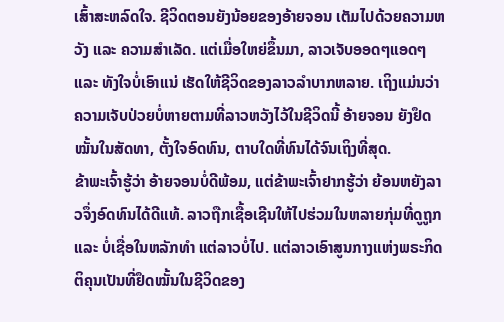ເສົ້າສະຫລົດໃຈ. ຊີວິດຕອນຍັງນ້ອຍຂອງອ້າຍຈອນ ເຕັມໄປດ້ວຍຄວາມຫວັງ ແລະ ຄວາມສຳເລັດ. ແຕ່ເມື່ອໃຫຍ່ຂຶ້ນມາ, ລາວເຈັບອອດໆແອດໆ ແລະ ທັງໃຈບໍ່ເອົາແນ່ ເຮັດໃຫ້ຊີວິດຂອງລາວລຳບາກຫລາຍ. ເຖິງແມ່ນວ່າຄວາມເຈັບປ່ວຍບໍ່ຫາຍຕາມທີ່ລາວຫວັງໄວ້ໃນຊີວິດນີ້ ອ້າຍຈອນ ຍັງຢຶດໝັ້ນໃນສັດທາ, ຕັ້ງໃຈອົດທົນ, ຕາບໃດທີ່ທົນໄດ້ຈົນເຖິງທີ່ສຸດ.
ຂ້າພະເຈົ້າຮູ້ວ່າ ອ້າຍຈອນບໍ່ດີພ້ອມ, ແຕ່ຂ້າພະເຈົ້າຢາກຮູ້ວ່າ ຍ້ອນຫຍັງລາວຈຶ່ງອົດທົນໄດ້ດີແທ້. ລາວຖືກເຊື້ອເຊີນໃຫ້ໄປຮ່ວມໃນຫລາຍກຸ່ມທີ່ດູຖູກ ແລະ ບໍ່ເຊື່ອໃນຫລັກທຳ ແຕ່ລາວບໍ່ໄປ. ແຕ່ລາວເອົາສູນກາງແຫ່ງພຣະກິດຕິຄຸນເປັນທີ່ຢຶດໝັ້ນໃນຊີວິດຂອງ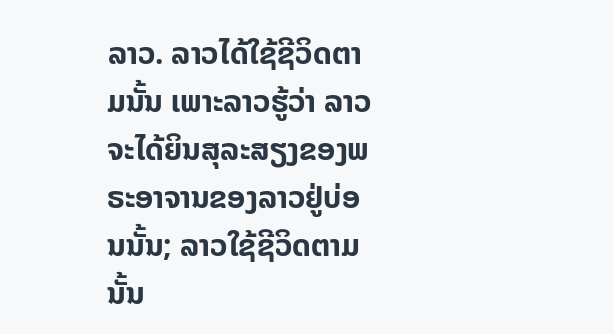ລາວ. ລາວໄດ້ໃຊ້ຊີວິດຕາມນັ້ນ ເພາະລາວຮູ້ວ່າ ລາວຈະໄດ້ຍິນສຸລະສຽງຂອງພຣະອາຈານຂອງລາວຢູ່ບ່ອນນັ້ນ; ລາວໃຊ້ຊີວິດຕາມນັ້ນ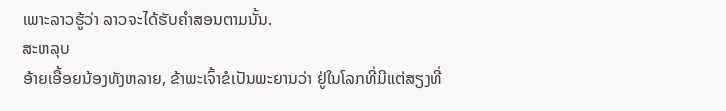ເພາະລາວຮູ້ວ່າ ລາວຈະໄດ້ຮັບຄຳສອນຕາມນັ້ນ.
ສະຫລຸບ
ອ້າຍເອື້ອຍນ້ອງທັງຫລາຍ, ຂ້າພະເຈົ້າຂໍເປັນພະຍານວ່າ ຢູ່ໃນໂລກທີ່ມີແຕ່ສຽງທີ່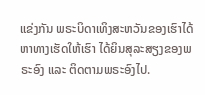ແຂ່ງກັນ ພຣະບິດາເທິງສະຫວັນຂອງເຮົາໄດ້ຫາທາງເຮັດໃຫ້ເຮົາ ໄດ້ຍິນສຸລະສຽງຂອງພຣະອົງ ແລະ ຕິດຕາມພຣະອົງໄປ.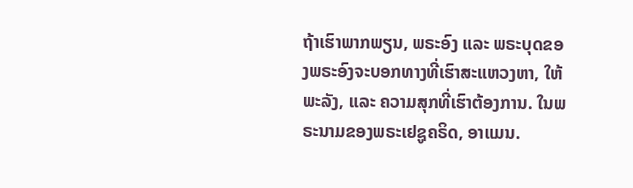ຖ້າເຮົາພາກພຽນ, ພຣະອົງ ແລະ ພຣະບຸດຂອງພຣະອົງຈະບອກທາງທີ່ເຮົາສະແຫວງຫາ, ໃຫ້ພະລັງ, ແລະ ຄວາມສຸກທີ່ເຮົາຕ້ອງການ. ໃນພຣະນາມຂອງພຣະເຢຊູຄຣິດ, ອາແມນ.